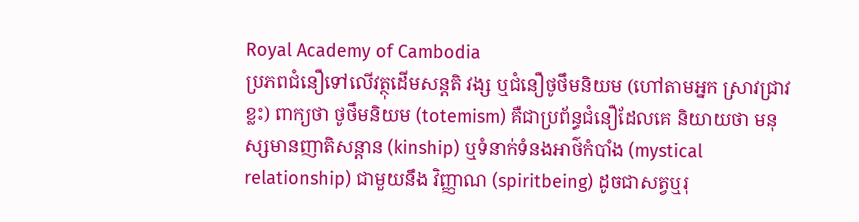Royal Academy of Cambodia
ប្រភពជំនឿទៅលើវត្ថុដើមសន្តតិ វង្ស ឬជំនឿថូថឹមនិយម (ហៅតាមអ្នក ស្រាវជ្រាវខ្លះ) ពាក្យថា ថូថឹមនិយម (totemism) គឺជាប្រព័ន្ធជំនឿដែលគេ និយាយថា មនុស្សមានញាតិសន្តាន (kinship) ឬទំនាក់ទំនងអាថ៌កំបាំង (mystical relationship) ជាមួយនឹង វិញ្ញាណ (spiritbeing) ដូចជាសត្វឬរុ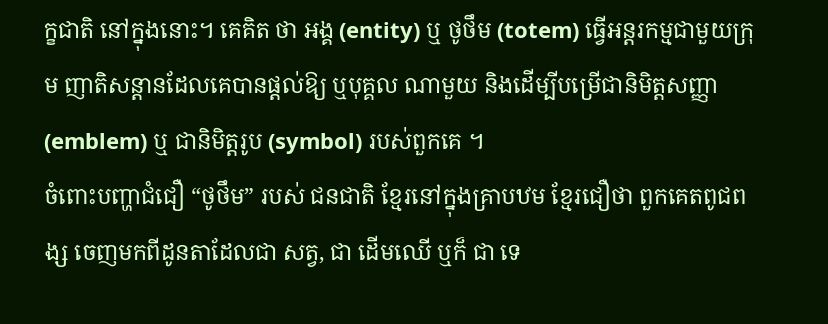ក្ខជាតិ នៅក្នុងនោះ។ គេគិត ថា អង្គ (entity) ឬ ថូថឹម (totem) ធ្វើអន្តរកម្មជាមួយក្រុម ញាតិសន្តានដែលគេបានផ្តល់ឱ្យ ឬបុគ្គល ណាមួយ និងដើម្បីបម្រើជានិមិត្តសញ្ញា (emblem) ឬ ជានិមិត្តរូប (symbol) របស់ពួកគេ ។
ចំពោះបញ្ហាជំជឿ “ថូថឹម” របស់ ជនជាតិ ខ្មែរនៅក្នុងគ្រាបឋម ខ្មែរជឿថា ពួកគេតពូជពង្ស ចេញមកពីដូនតាដែលជា សត្វ, ជា ដើមឈើ ឬក៏ ជា ទេ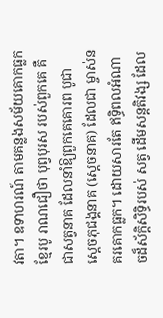វតា។ ឧទាហរណ៍ តាមគន្លងសម័យគោកធ្លក ខ្មែរបូ រាណជឿថា បុព្វបុរស របស់ពួកគេ គឺជាសត្វនាគ ដែលនាំឱ្យពួកគេគោរព បូជា ស្តេចភុជង្គនាគ (ស្តេចនាគ) ដែលជា ម្ចាស់នគរគោកធ្លក។ ដោយសារតែ ឥទ្ធិពលអំណាចដ៏ស័ក្ដិសិទ្ធិរបស់ សត្វ ដើមសន្ដតិវង្ស ដែល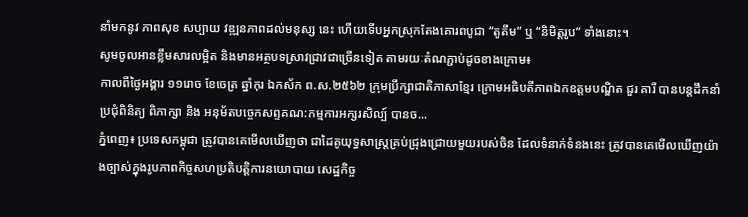នាំមកនូវ ភាពសុខ សប្បាយ វឌ្ឍនភាពដល់មនុស្ស នេះ ហើយទើបអ្នកស្រុកតែងគោរពបូជា “តូតឹម” ឬ “និមិត្ដរូប” ទាំងនោះ។
សូមចូលអានខ្លឹមសារលម្អិត និងមានអត្ថបទស្រាវជ្រាវជាច្រើនទៀត តាមរយៈតំណភ្ជាប់ដូចខាងក្រោម៖
កាលពីថ្ងៃអង្គារ ១១រោច ខែចេត្រ ឆ្នាំកុរ ឯកស័ក ព.ស.២៥៦២ ក្រុមប្រឹក្សាជាតិភាសាខ្មែរ ក្រោមអធិបតីភាពឯកឧត្តមបណ្ឌិត ជួរ គារី បានបន្តដឹកនាំប្រជុំពិនិត្យ ពិភាក្សា និង អនុម័តបច្ចេកសព្ទគណ:កម្មការអក្សរសិល្ប៍ បានច...
ភ្នំពេញ៖ ប្រទេសកម្ពុជា ត្រូវបានគេមើលឃើញថា ជាដៃគូយុទ្ធសាស្ត្រគ្រប់ជ្រុងជ្រោយមួយរបស់ចិន ដែលទំនាក់ទំនងនេះ ត្រូវបានគេមើលឃើញយ៉ាងច្បាស់ក្នុងរូបភាពកិច្ចសហប្រតិបត្តិការនយោបាយ សេដ្ឋកិច្ច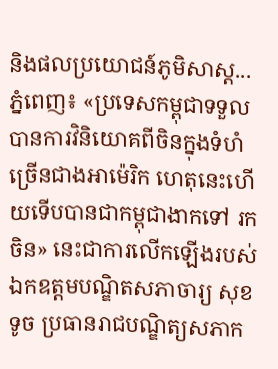និងផលប្រយោជន៍ភូមិសាស្ត...
ភ្នំពេញ៖ «ប្រទេសកម្ពុជាទទួលបានការវិនិយោគពីចិនក្នុងទំហំ ច្រើនជាងអាម៉េរិក ហេតុនេះហើយទើបបានជាកម្ពុជាងាកទៅ រកចិន» នេះជាការលើកឡើងរបស់ ឯកឧត្ដមបណ្ឌិតសភាចារ្យ សុខ ទូច ប្រធានរាជបណ្ឌិត្យសភាក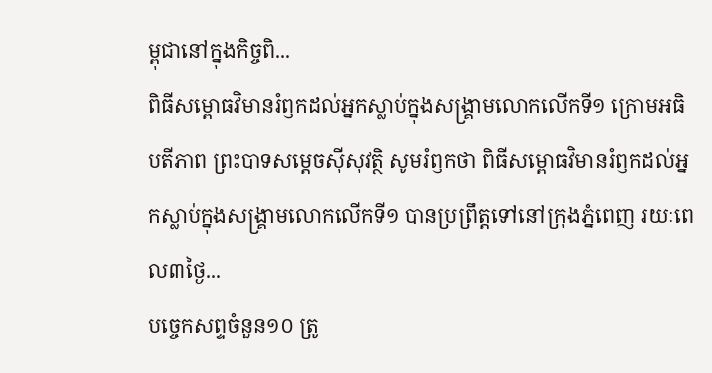ម្ពុជានៅក្នុងកិច្ចពិ...
ពិធីសម្ពោធវិមានរំឭកដល់អ្នកស្លាប់ក្នុងសង្គ្រាមលោកលើកទី១ ក្រោមអធិបតីភាព ព្រះបាទសម្តេចស៊ីសុវត្ថិ សូមរំឭកថា ពិធីសម្ពោធវិមានរំឭកដល់អ្នកស្លាប់ក្នុងសង្គ្រាមលោកលើកទី១ បានប្រព្រឹត្តទៅនៅក្រុងភ្នំពេញ រយៈពេល៣ថ្ងៃ...
បច្ចេកសព្ទចំនួន១០ ត្រូ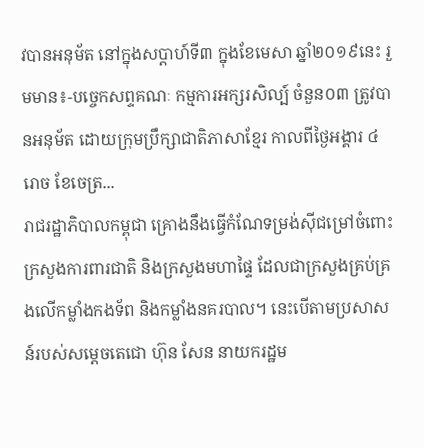វបានអនុម័ត នៅក្នុងសប្តាហ៍ទី៣ ក្នុងខែមេសា ឆ្នាំ២០១៩នេះ រួមមាន៖-បច្ចេកសព្ទគណៈ កម្មការអក្សរសិល្ប៍ ចំនួន០៣ ត្រូវបានអនុម័ត ដោយក្រុមប្រឹក្សាជាតិភាសាខ្មែរ កាលពីថ្ងៃអង្គារ ៤រោច ខែចេត្រ...
រាជរដ្ឋាភិបាលកម្ពុជា គ្រោងនឹងធ្វើកំណែទម្រង់ស៊ីជម្រៅចំពោះក្រសួងការពារជាតិ និងក្រសួងមហាផ្ទៃ ដែលជាក្រសួងគ្រប់គ្រងលើកម្លាំងកងទ័ព និងកម្លាំងនគរបាល។ នេះបើតាមប្រសាសន៍របស់សម្តេចតេជោ ហ៊ុន សែន នាយករដ្ឋម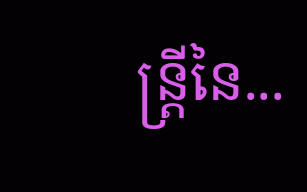ន្រ្តីនៃ...